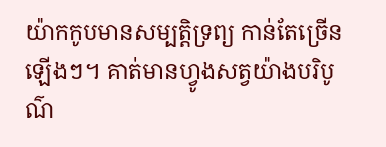យ៉ាកកូបមានសម្បត្តិទ្រព្យ កាន់តែច្រើនឡើងៗ។ គាត់មានហ្វូងសត្វយ៉ាងបរិបូណ៌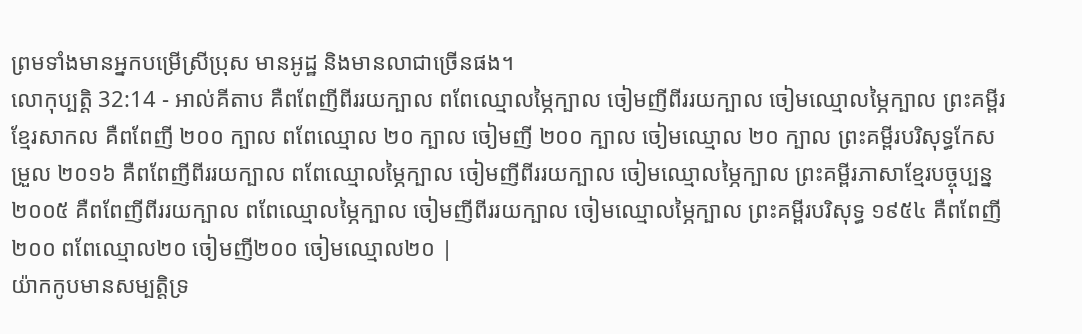ព្រមទាំងមានអ្នកបម្រើស្រីប្រុស មានអូដ្ឋ និងមានលាជាច្រើនផង។
លោកុប្បត្តិ 32:14 - អាល់គីតាប គឺពពែញីពីររយក្បាល ពពែឈ្មោលម្ភៃក្បាល ចៀមញីពីររយក្បាល ចៀមឈ្មោលម្ភៃក្បាល ព្រះគម្ពីរខ្មែរសាកល គឺពពែញី ២០០ ក្បាល ពពែឈ្មោល ២០ ក្បាល ចៀមញី ២០០ ក្បាល ចៀមឈ្មោល ២០ ក្បាល ព្រះគម្ពីរបរិសុទ្ធកែសម្រួល ២០១៦ គឺពពែញីពីររយក្បាល ពពែឈ្មោលម្ភៃក្បាល ចៀមញីពីររយក្បាល ចៀមឈ្មោលម្ភៃក្បាល ព្រះគម្ពីរភាសាខ្មែរបច្ចុប្បន្ន ២០០៥ គឺពពែញីពីររយក្បាល ពពែឈ្មោលម្ភៃក្បាល ចៀមញីពីររយក្បាល ចៀមឈ្មោលម្ភៃក្បាល ព្រះគម្ពីរបរិសុទ្ធ ១៩៥៤ គឺពពែញី២០០ ពពែឈ្មោល២០ ចៀមញី២០០ ចៀមឈ្មោល២០ |
យ៉ាកកូបមានសម្បត្តិទ្រ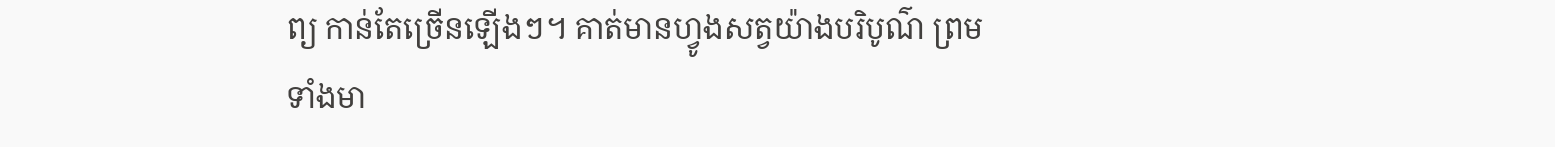ព្យ កាន់តែច្រើនឡើងៗ។ គាត់មានហ្វូងសត្វយ៉ាងបរិបូណ៌ ព្រមទាំងមា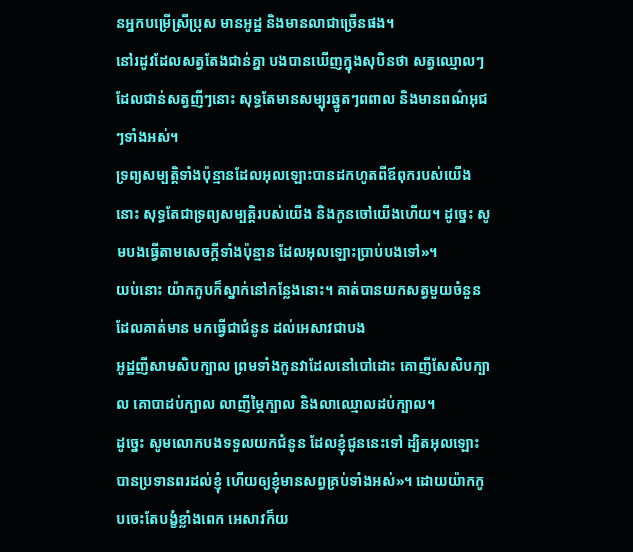នអ្នកបម្រើស្រីប្រុស មានអូដ្ឋ និងមានលាជាច្រើនផង។
នៅរដូវដែលសត្វតែងជាន់គ្នា បងបានឃើញក្នុងសុបិនថា សត្វឈ្មោលៗដែលជាន់សត្វញីៗនោះ សុទ្ធតែមានសម្បុរឆ្នូតៗពពាល និងមានពណ៌អុជៗទាំងអស់។
ទ្រព្យសម្បត្តិទាំងប៉ុន្មានដែលអុលឡោះបានដកហូតពីឪពុករបស់យើងនោះ សុទ្ធតែជាទ្រព្យសម្បត្តិរបស់យើង និងកូនចៅយើងហើយ។ ដូច្នេះ សូមបងធ្វើតាមសេចក្តីទាំងប៉ុន្មាន ដែលអុលឡោះប្រាប់បងទៅ»។
យប់នោះ យ៉ាកកូបក៏ស្នាក់នៅកន្លែងនោះ។ គាត់បានយកសត្វមួយចំនួន ដែលគាត់មាន មកធ្វើជាជំនូន ដល់អេសាវជាបង
អូដ្ឋញីសាមសិបក្បាល ព្រមទាំងកូនវាដែលនៅបៅដោះ គោញីសែសិបក្បាល គោបាដប់ក្បាល លាញីម្ភៃក្បាល និងលាឈ្មោលដប់ក្បាល។
ដូច្នេះ សូមលោកបងទទួលយកជំនូន ដែលខ្ញុំជូននេះទៅ ដ្បិតអុលឡោះបានប្រទានពរដល់ខ្ញុំ ហើយឲ្យខ្ញុំមានសព្វគ្រប់ទាំងអស់»។ ដោយយ៉ាកកូបចេះតែបង្ខំខ្លាំងពេក អេសាវក៏យ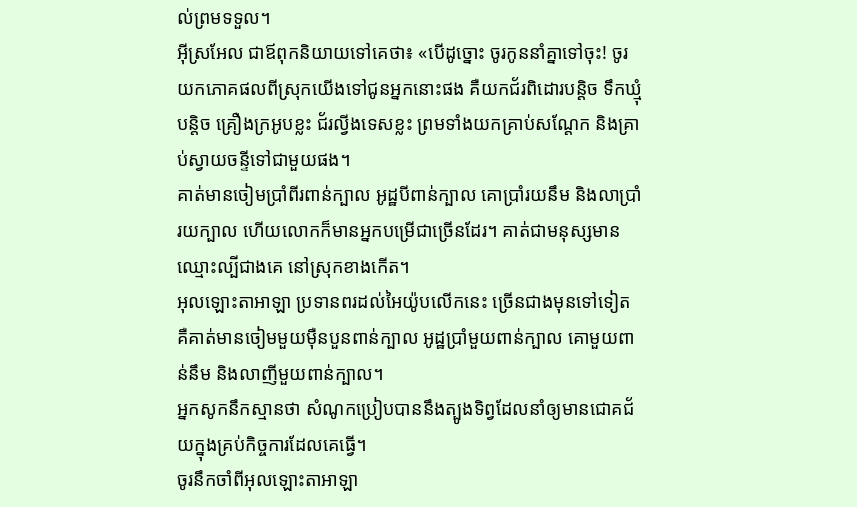ល់ព្រមទទួល។
អ៊ីស្រអែល ជាឪពុកនិយាយទៅគេថា៖ «បើដូច្នោះ ចូរកូននាំគ្នាទៅចុះ! ចូរយកភោគផលពីស្រុកយើងទៅជូនអ្នកនោះផង គឺយកជ័រពិដោរបន្តិច ទឹកឃ្មុំបន្តិច គ្រឿងក្រអូបខ្លះ ជ័រល្វីងទេសខ្លះ ព្រមទាំងយកគ្រាប់សណ្តែក និងគ្រាប់ស្វាយចន្ទីទៅជាមួយផង។
គាត់មានចៀមប្រាំពីរពាន់ក្បាល អូដ្ឋបីពាន់ក្បាល គោប្រាំរយនឹម និងលាប្រាំរយក្បាល ហើយលោកក៏មានអ្នកបម្រើជាច្រើនដែរ។ គាត់ជាមនុស្សមានឈ្មោះល្បីជាងគេ នៅស្រុកខាងកើត។
អុលឡោះតាអាឡា ប្រទានពរដល់អៃយ៉ូបលើកនេះ ច្រើនជាងមុនទៅទៀត គឺគាត់មានចៀមមួយម៉ឺនបួនពាន់ក្បាល អូដ្ឋប្រាំមួយពាន់ក្បាល គោមួយពាន់នឹម និងលាញីមួយពាន់ក្បាល។
អ្នកសូកនឹកស្មានថា សំណូកប្រៀបបាននឹងត្បូងទិព្វដែលនាំឲ្យមានជោគជ័យក្នុងគ្រប់កិច្ចការដែលគេធ្វើ។
ចូរនឹកចាំពីអុលឡោះតាអាឡា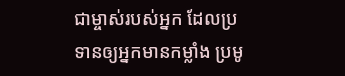ជាម្ចាស់របស់អ្នក ដែលប្រទានឲ្យអ្នកមានកម្លាំង ប្រមូ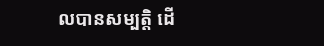លបានសម្បត្តិ ដើ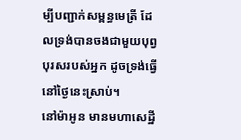ម្បីបញ្ជាក់សម្ពន្ធមេត្រី ដែលទ្រង់បានចងជាមួយបុព្វបុរសរបស់អ្នក ដូចទ្រង់ធ្វើនៅថ្ងៃនេះស្រាប់។
នៅម៉ាអូន មានមហាសេដ្ឋី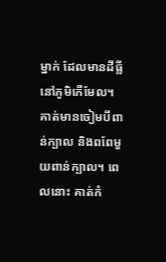ម្នាក់ ដែលមានដីធ្លីនៅភូមិកើមែល។ គាត់មានចៀមបីពាន់ក្បាល និងពពែមួយពាន់ក្បាល។ ពេលនោះ គាត់កំ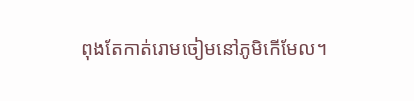ពុងតែកាត់រោមចៀមនៅភូមិកើមែល។